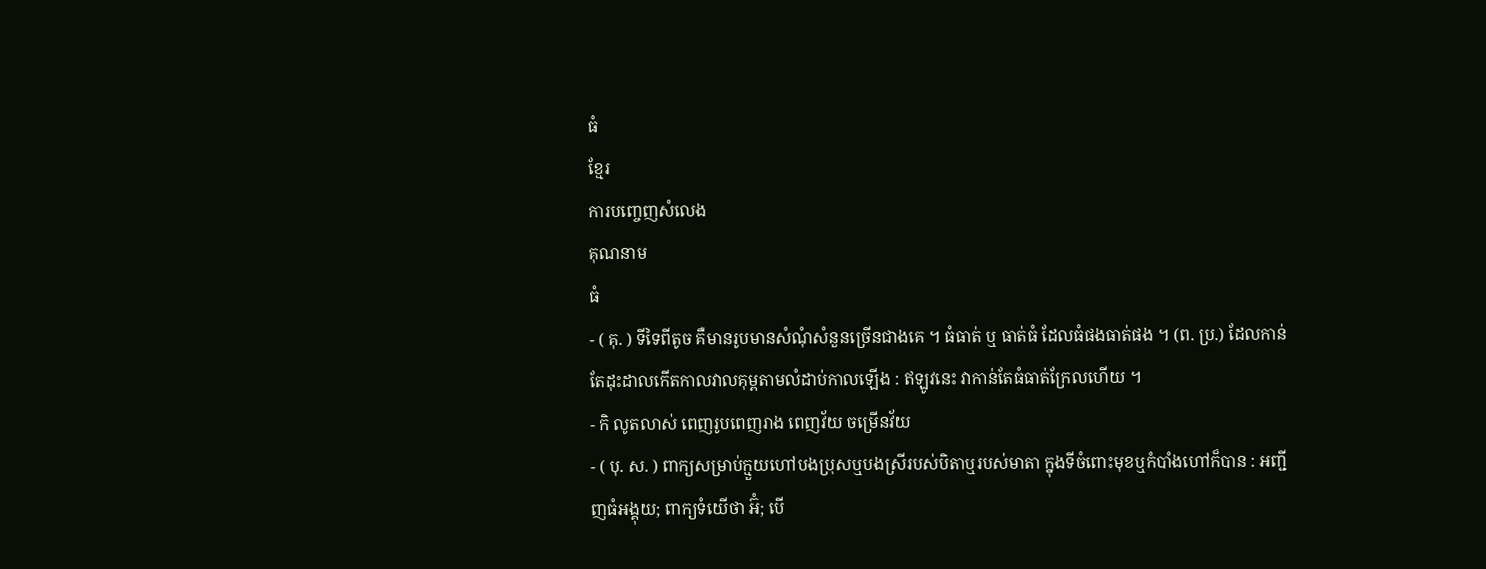ធំ
ខ្មែរ
ការបញ្ចេញសំលេង
គុណនាម
ធំ
- ( គុ. ) ទីទៃពីតូច គឺមានរូបមានសំណុំសំនួនច្រើនជាងគេ ។ ធំធាត់ ឬ ធាត់ធំ ដែលធំផងធាត់ផង ។ (ព. ប្រ.) ដែលកាន់តែដុះដាលកើតកាលវាលគុម្ពតាមលំដាប់កាលឡើង : ឥឡូវនេះ វាកាន់តែធំធាត់ក្រែលហើយ ។
- កិ លូតលាស់ ពេញរូបពេញរាង ពេញវ័យ ចម្រើនវ័យ
- ( បុ. ស. ) ពាក្យសម្រាប់ក្មួយហៅបងប្រុសឬបងស្រីរបស់បិតាឬរបស់មាតា ក្នុងទីចំពោះមុខឬកំបាំងហៅក៏បាន : អញ្ជីញធំអង្គុយ; ពាក្យទំយើថា អ៊ំ; បើ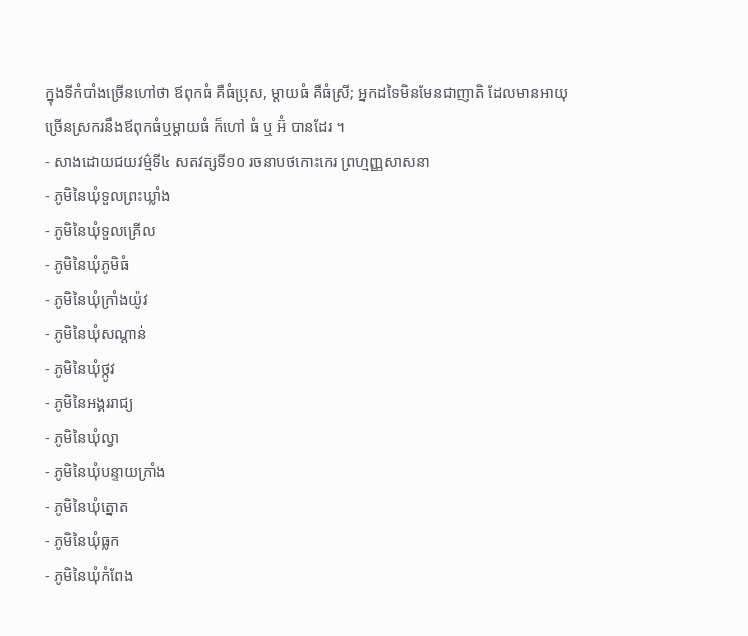ក្នុងទីកំបាំងច្រើនហៅថា ឪពុកធំ គឺធំប្រុស, ម្ដាយធំ គឺធំស្រី; អ្នកដទៃមិនមែនជាញាតិ ដែលមានអាយុច្រើនស្រករនឹងឪពុកធំឬម្ដាយធំ ក៏ហៅ ធំ ឬ អ៊ំ បានដែរ ។
- សាងដោយជយវម៌្មទី៤ សតវត្សទី១០ រចនាបថកោះកេរ ព្រហ្មញ្ញសាសនា
- ភូមិនៃឃុំទួលព្រះឃ្លាំង
- ភូមិនៃឃុំទួលគ្រើល
- ភូមិនៃឃុំភូមិធំ
- ភូមិនៃឃុំក្រាំងយ៉ូវ
- ភូមិនៃឃុំសណ្ដាន់
- ភូមិនៃឃុំថ្កូវ
- ភូមិនៃអង្គររាជ្យ
- ភូមិនៃឃុំល្វា
- ភូមិនៃឃុំបន្ទាយក្រាំង
- ភូមិនៃឃុំត្នោត
- ភូមិនៃឃុំធ្លក
- ភូមិនៃឃុំកំពែង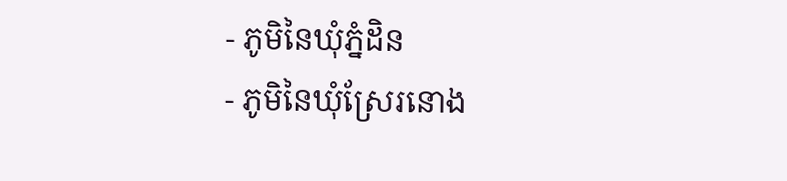- ភូមិនៃឃុំភ្នំដិន
- ភូមិនៃឃុំស្រែរនោង